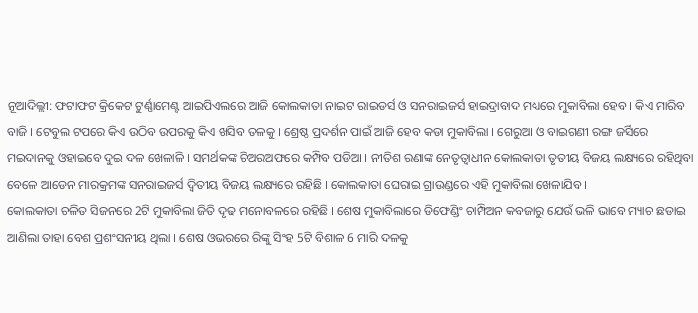ନୂଆଦିଲ୍ଲୀ: ଫଟାଫଟ କ୍ରିକେଟ ଟୁର୍ଣ୍ଣାମେଣ୍ଟ ଆଇପିଏଲରେ ଆଜି କୋଲକାତା ନାଇଟ ରାଇଡର୍ସ ଓ ସନରାଇଜର୍ସ ହାଇଦ୍ରାବାଦ ମଧ୍ୟରେ ମୁକାବିଲା ହେବ । କିଏ ମାରିବ ବାଜି । ଟେବୁଲ ଟପରେ କିଏ ଉଠିବ ଉପରକୁ କିଏ ଖସିବ ତଳକୁ । ଶ୍ରେଷ୍ଠ ପ୍ରଦର୍ଶନ ପାଇଁ ଆଜି ହେବ କଡା ମୁକାବିଲା । ଗେରୁଆ ଓ ବାଇଗଣୀ ରଙ୍ଗ ଜର୍ସିରେ ମଇଦାନକୁ ଓହାଇବେ ଦୁଇ ଦଳ ଖେଳାଳି । ସମର୍ଥକଙ୍କ ଚିଅରଅଫରେ କମ୍ପିବ ପଡିଆ । ନୀତିଶ ରଣାଙ୍କ ନେତୃତ୍ବାଧୀନ କୋଲକାତା ତୃତୀୟ ବିଜୟ ଲକ୍ଷ୍ୟରେ ରହିଥିବା ବେଳେ ଆଡେନ ମାରକ୍ରମଙ୍କ ସନରାଇଜର୍ସ ଦ୍ବିତୀୟ ବିଜୟ ଲକ୍ଷ୍ୟରେ ରହିଛି । କୋଲକାତା ଘେରାଇ ଗ୍ରାଉଣ୍ଡରେ ଏହି ମୁକାବିଲା ଖେଳାଯିବ ।
କୋଲକାତା ଚଳିତ ସିଜନରେ 2ଟି ମୁକାବିଲା ଜିତି ଦୃଢ ମନୋବଳରେ ରହିଛି । ଶେଷ ମୁକାବିଲାରେ ଡିଫେଣ୍ଡିଂ ଚାମ୍ପିଅନ କବଜାରୁ ଯେଉଁ ଭଳି ଭାବେ ମ୍ୟାଚ ଛଡାଇ ଆଣିଲା ତାହା ବେଶ ପ୍ରଶଂସନୀୟ ଥିଲା । ଶେଷ ଓଭରରେ ରିଙ୍କୁ ସିଂହ 5ଟି ବିଶାଳ 6 ମାରି ଦଳକୁ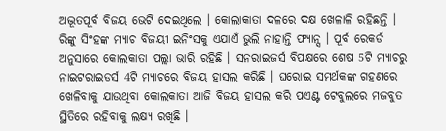ଅଦ୍ଭୂତପୂର୍ବ ବିଜୟ ଭେଟି ଦେଇଥିଲେ । କୋଲାକାତା ଦଳରେ ଦକ୍ଷ ଖେଳାଳି ରହିଛନ୍ତି । ରିଙ୍କୁ ସିଂହଙ୍କ ମ୍ୟାଚ ବିଜୟୀ ଇନିଂସକୁ ଏଯାଏଁ ଭୁଲି ନାହାନ୍ତି ଫ୍ୟାନ୍ସ । ପୂର୍ବ ରେକର୍ଡ ଅନୁସାରେ କୋଲକାତା ପଲ୍ଲା ଭାରି ରହିଛି । ସନରାଇଜର୍ସ ବିପକ୍ଷରେ ଶେଷ 5ଟି ମ୍ୟାଚରୁ ନାଇଟରାଇଡର୍ସ 4ଟି ମ୍ୟାଚରେ ବିଜୟ ହାସଲ କରିଛି । ଘରୋଇ ସମର୍ଥକଙ୍କ ଗହଣରେ ଖେଳିବାକୁ ଯାଉଥିବା କୋଲକାତା ଆଜି ବିଜୟ ହାସଲ କରି ପଏଣ୍ଟ ଟେବୁଲରେ ମଜବୁତ ସ୍ଥିତିରେ ରହିବାକୁ ଲକ୍ଷ୍ୟ ରଖିଛି ।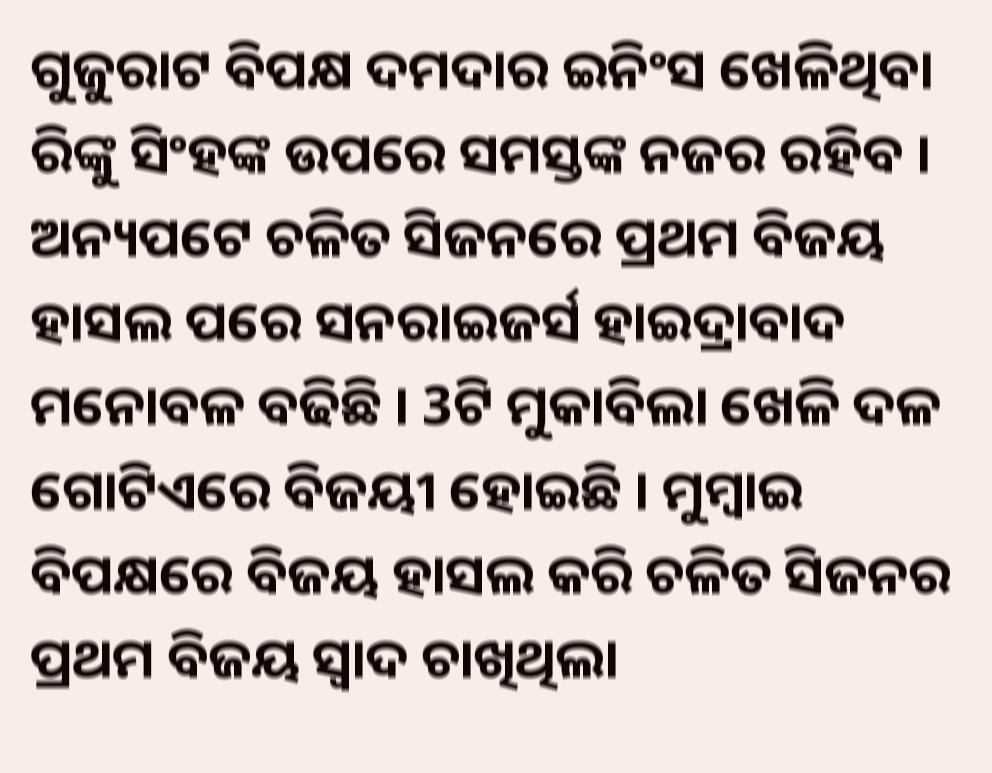ଗୁଜୁରାଟ ବିପକ୍ଷ ଦମଦାର ଇନିଂସ ଖେଳିଥିବା ରିଙ୍କୁ ସିଂହଙ୍କ ଉପରେ ସମସ୍ତଙ୍କ ନଜର ରହିବ ।
ଅନ୍ୟପଟେ ଚଳିତ ସିଜନରେ ପ୍ରଥମ ବିଜୟ ହାସଲ ପରେ ସନରାଇଜର୍ସ ହାଇଦ୍ରାବାଦ ମନୋବଳ ବଢିଛି । 3ଟି ମୁକାବିଲା ଖେଳି ଦଳ ଗୋଟିଏରେ ବିଜୟୀ ହୋଇଛି । ମୁମ୍ବାଇ ବିପକ୍ଷରେ ବିଜୟ ହାସଲ କରି ଚଳିତ ସିଜନର ପ୍ରଥମ ବିଜୟ ସ୍ବାଦ ଚାଖିଥିଲା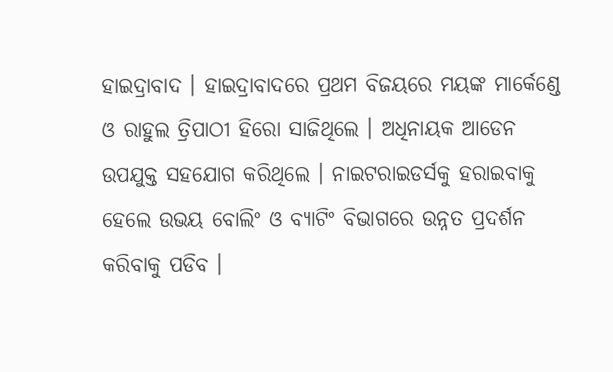ହାଇଦ୍ରାବାଦ । ହାଇଦ୍ରାବାଦରେ ପ୍ରଥମ ବିଜୟରେ ମୟଙ୍କ ମାର୍କେଣ୍ଡେ ଓ ରାହୁଲ ତ୍ରିପାଠୀ ହିରୋ ସାଜିଥିଲେ । ଅଧିନାୟକ ଆଡେନ ଉପଯୁକ୍ତ ସହଯୋଗ କରିଥିଲେ । ନାଇଟରାଇଡର୍ସକୁ ହରାଇବାକୁ ହେଲେ ଉଭୟ ବୋଲିଂ ଓ ବ୍ୟାଟିଂ ବିଭାଗରେ ଉନ୍ନତ ପ୍ରଦର୍ଶନ କରିବାକୁ ପଡିବ ।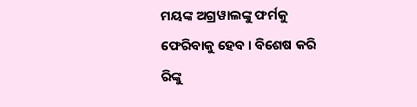ମୟଙ୍କ ଅଗ୍ରୱାଲଙ୍କୁ ଫର୍ମକୁ ଫେରିବାକୁ ହେବ । ବିଶେଷ କରି ରିଙ୍କୁ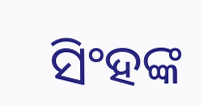ସିଂହଙ୍କ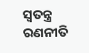ସ୍ବତନ୍ତ୍ର ରଣନୀତି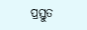ପ୍ରସ୍ତୁତ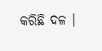କରିଛି ଦଳ ।